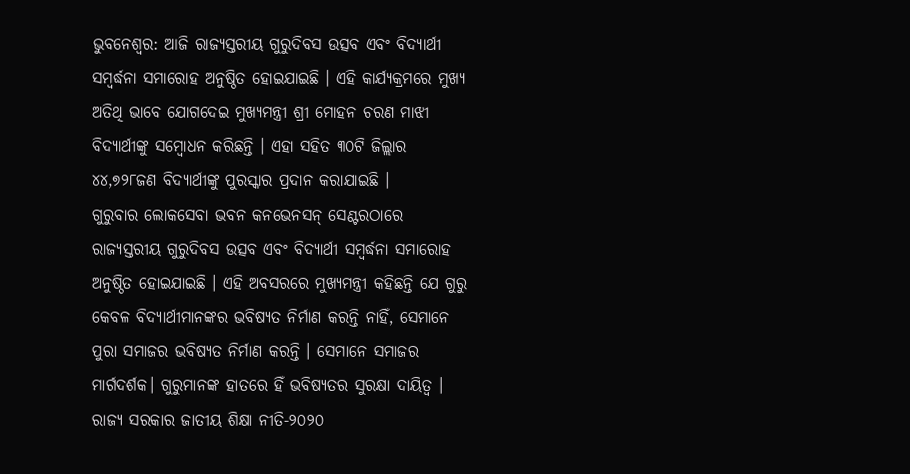ଭୁବନେଶ୍ୱର: ଆଜି ରାଜ୍ୟସ୍ତରୀୟ ଗୁରୁଦିବସ ଉତ୍ସବ ଏବଂ ବିଦ୍ୟାର୍ଥୀ ସମ୍ବର୍ଦ୍ଧନା ସମାରୋହ ଅନୁଷ୍ଠିତ ହୋଇଯାଇଛି । ଏହି କାର୍ଯ୍ୟକ୍ରମରେ ମୁଖ୍ୟ ଅତିଥି ଭାବେ ଯୋଗଦେଇ ମୁଖ୍ୟମନ୍ତ୍ରୀ ଶ୍ରୀ ମୋହନ ଚରଣ ମାଝୀ ବିଦ୍ୟାର୍ଥୀଙ୍କୁ ସମ୍ବୋଧନ କରିଛନ୍ତି । ଏହା ସହିତ ୩୦ଟି ଜିଲ୍ଲାର ୪୪,୭୨୮ଜଣ ବିଦ୍ୟାର୍ଥୀଙ୍କୁ ପୁରସ୍କାର ପ୍ରଦାନ କରାଯାଇଛି ।
ଗୁରୁବାର ଲୋକସେବା ଭବନ କନଭେନସନ୍ ସେଣ୍ଟରଠାରେ ରାଜ୍ୟସ୍ତରୀୟ ଗୁରୁଦିବସ ଉତ୍ସବ ଏବଂ ବିଦ୍ୟାର୍ଥୀ ସମ୍ବର୍ଦ୍ଧନା ସମାରୋହ ଅନୁଷ୍ଠିତ ହୋଇଯାଇଛି । ଏହି ଅବସରରେ ମୁଖ୍ୟମନ୍ତ୍ରୀ କହିଛନ୍ତି ଯେ ଗୁରୁ କେବଳ ବିଦ୍ୟାର୍ଥୀମାନଙ୍କର ଭବିଷ୍ୟତ ନିର୍ମାଣ କରନ୍ତି ନାହିଁ, ସେମାନେ ପୁରା ସମାଜର ଭବିଷ୍ୟତ ନିର୍ମାଣ କରନ୍ତି । ସେମାନେ ସମାଜର ମାର୍ଗଦର୍ଶକ। ଗୁରୁମାନଙ୍କ ହାତରେ ହିଁ ଭବିଷ୍ୟତର ସୁରକ୍ଷା ଦାୟିତ୍ଵ । ରାଜ୍ୟ ସରକାର ଜାତୀୟ ଶିକ୍ଷା ନୀତି-୨୦୨୦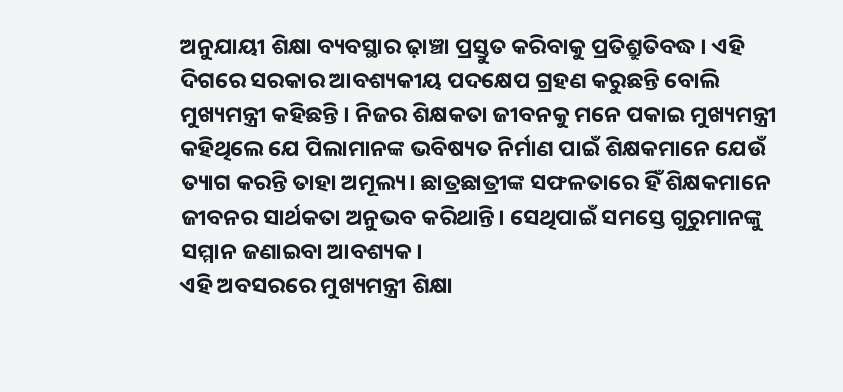ଅନୁଯାୟୀ ଶିକ୍ଷା ବ୍ୟବସ୍ଥାର ଢ଼ାଞ୍ଚା ପ୍ରସ୍ତୁତ କରିବାକୁ ପ୍ରତିଶ୍ରୁତିବଦ୍ଧ । ଏହି ଦିଗରେ ସରକାର ଆବଶ୍ୟକୀୟ ପଦକ୍ଷେପ ଗ୍ରହଣ କରୁଛନ୍ତି ବୋଲି ମୁଖ୍ୟମନ୍ତ୍ରୀ କହିଛନ୍ତି । ନିଜର ଶିକ୍ଷକତା ଜୀବନକୁ ମନେ ପକାଇ ମୁଖ୍ୟମନ୍ତ୍ରୀ କହିଥିଲେ ଯେ ପିଲାମାନଙ୍କ ଭବିଷ୍ୟତ ନିର୍ମାଣ ପାଇଁ ଶିକ୍ଷକମାନେ ଯେଉଁ ତ୍ୟାଗ କରନ୍ତି ତାହା ଅମୂଲ୍ୟ। ଛାତ୍ରଛାତ୍ରୀଙ୍କ ସଫଳତାରେ ହିଁ ଶିକ୍ଷକମାନେ ଜୀବନର ସାର୍ଥକତା ଅନୁଭବ କରିଥାନ୍ତି। ସେଥିପାଇଁ ସମସ୍ତେ ଗୁରୁମାନଙ୍କୁ ସମ୍ମାନ ଜଣାଇବା ଆବଶ୍ୟକ।
ଏହି ଅବସରରେ ମୁଖ୍ୟମନ୍ତ୍ରୀ ଶିକ୍ଷା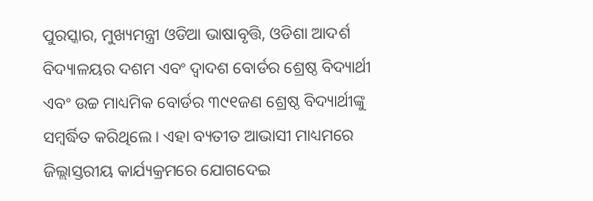ପୁରସ୍କାର, ମୁଖ୍ୟମନ୍ତ୍ରୀ ଓଡିଆ ଭାଷାବୃତ୍ତି, ଓଡିଶା ଆଦର୍ଶ ବିଦ୍ୟାଳୟର ଦଶମ ଏବଂ ଦ୍ୱାଦଶ ବୋର୍ଡର ଶ୍ରେଷ୍ଠ ବିଦ୍ୟାର୍ଥୀ ଏବଂ ଉଚ୍ଚ ମାଧ୍ୟମିକ ବୋର୍ଡର ୩୯୧ଜଣ ଶ୍ରେଷ୍ଠ ବିଦ୍ୟାର୍ଥୀଙ୍କୁ ସମ୍ବର୍ଦ୍ଧିତ କରିଥିଲେ । ଏହା ବ୍ୟତୀତ ଆଭାସୀ ମାଧ୍ୟମରେ ଜିଲ୍ଲାସ୍ତରୀୟ କାର୍ଯ୍ୟକ୍ରମରେ ଯୋଗଦେଇ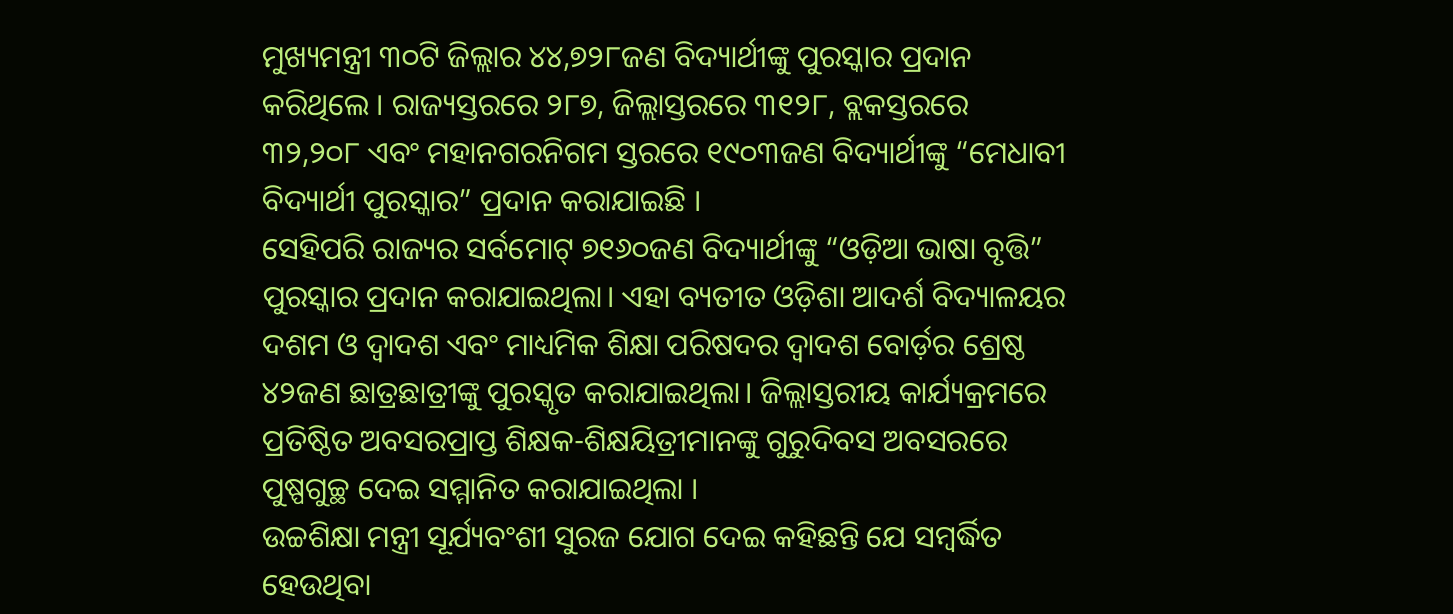ମୁଖ୍ୟମନ୍ତ୍ରୀ ୩୦ଟି ଜିଲ୍ଲାର ୪୪,୭୨୮ଜଣ ବିଦ୍ୟାର୍ଥୀଙ୍କୁ ପୁରସ୍କାର ପ୍ରଦାନ କରିଥିଲେ । ରାଜ୍ୟସ୍ତରରେ ୨୮୭, ଜିଲ୍ଲାସ୍ତରରେ ୩୧୨୮, ବ୍ଲକସ୍ତରରେ ୩୨,୨୦୮ ଏବଂ ମହାନଗରନିଗମ ସ୍ତରରେ ୧୯୦୩ଜଣ ବିଦ୍ୟାର୍ଥୀଙ୍କୁ “ମେଧାବୀ ବିଦ୍ୟାର୍ଥୀ ପୁରସ୍କାର” ପ୍ରଦାନ କରାଯାଇଛି ।
ସେହିପରି ରାଜ୍ୟର ସର୍ବମୋଟ୍ ୭୧୬୦ଜଣ ବିଦ୍ୟାର୍ଥୀଙ୍କୁ “ଓଡ଼ିଆ ଭାଷା ବୃତ୍ତି” ପୁରସ୍କାର ପ୍ରଦାନ କରାଯାଇଥିଲା। ଏହା ବ୍ୟତୀତ ଓଡ଼ିଶା ଆଦର୍ଶ ବିଦ୍ୟାଳୟର ଦଶମ ଓ ଦ୍ୱାଦଶ ଏବଂ ମାଧ୍ୟମିକ ଶିକ୍ଷା ପରିଷଦର ଦ୍ୱାଦଶ ବୋର୍ଡ଼ର ଶ୍ରେଷ୍ଠ ୪୨ଜଣ ଛାତ୍ରଛାତ୍ରୀଙ୍କୁ ପୁରସ୍କୃତ କରାଯାଇଥିଲା। ଜିଲ୍ଲାସ୍ତରୀୟ କାର୍ଯ୍ୟକ୍ରମରେ ପ୍ରତିଷ୍ଠିତ ଅବସରପ୍ରାପ୍ତ ଶିକ୍ଷକ-ଶିକ୍ଷୟିତ୍ରୀମାନଙ୍କୁ ଗୁରୁଦିବସ ଅବସରରେ ପୁଷ୍ପଗୁଚ୍ଛ ଦେଇ ସମ୍ମାନିତ କରାଯାଇଥିଲା ।
ଉଚ୍ଚଶିକ୍ଷା ମନ୍ତ୍ରୀ ସୂର୍ଯ୍ୟବଂଶୀ ସୁରଜ ଯୋଗ ଦେଇ କହିଛନ୍ତି ଯେ ସମ୍ବର୍ଦ୍ଧିତ ହେଉଥିବା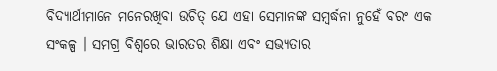ବିଦ୍ୟାର୍ଥୀମାନେ ମନେରଖିବା ଉଚିତ୍ ଯେ ଏହା ସେମାନଙ୍କ ସମ୍ବର୍ଦ୍ଧନା ନୁହେଁ ବରଂ ଏକ ସଂକଳ୍ପ । ସମଗ୍ର ବିଶ୍ୱରେ ଭାରତର ଶିକ୍ଷା ଏବଂ ସଭ୍ୟତାର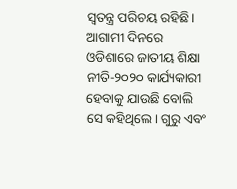ସ୍ୱତନ୍ତ୍ର ପରିଚୟ ରହିଛି। ଆଗାମୀ ଦିନରେ ଓଡିଶାରେ ଜାତୀୟ ଶିକ୍ଷା ନୀତି-୨୦୨୦ କାର୍ଯ୍ୟକାରୀ ହେବାକୁ ଯାଉଛି ବୋଲି ସେ କହିଥିଲେ। ଗୁରୁ ଏବଂ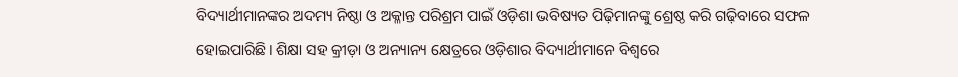ବିଦ୍ୟାର୍ଥୀମାନଙ୍କର ଅଦମ୍ୟ ନିଷ୍ଠା ଓ ଅକ୍ଳାନ୍ତ ପରିଶ୍ରମ ପାଇଁ ଓଡ଼ିଶା ଭବିଷ୍ୟତ ପିଢ଼ିମାନଙ୍କୁ ଶ୍ରେଷ୍ଠ କରି ଗଢ଼ିବାରେ ସଫଳ ହୋଇପାରିଛି। ଶିକ୍ଷା ସହ କ୍ରୀଡ଼ା ଓ ଅନ୍ୟାନ୍ୟ କ୍ଷେତ୍ରରେ ଓଡ଼ିଶାର ବିଦ୍ୟାର୍ଥୀମାନେ ବିଶ୍ଵରେ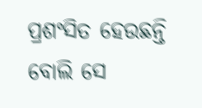ପ୍ରଶଂସିତ ହେଉଛନ୍ତି ବୋଲି ସେ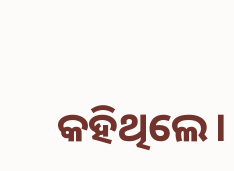କହିଥିଲେ।